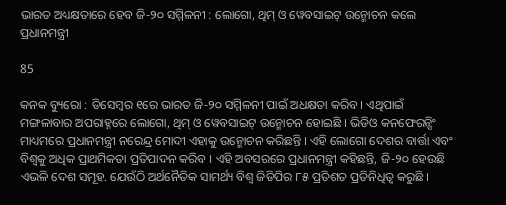ଭାରତ ଅଧ୍ୟକ୍ଷତାରେ ହେବ ଜି-୨୦ ସମ୍ମିଳନୀ : ଲୋଗୋ, ଥିମ୍ ଓ ୱେବସାଇଟ୍ ଉନ୍ମୋଚନ କଲେ ପ୍ରଧାନମନ୍ତ୍ରୀ

85

କନକ ବ୍ୟୁରୋ : ଡିସେମ୍ବର ୧ରେ ଭାରତ ଜି-୨୦ ସମ୍ମିଳନୀ ପାଇଁ ଅଧକ୍ଷତା କରିବ । ଏଥିପାଇଁ ମଙ୍ଗଳାବାର ଅପରାହ୍ନରେ ଲୋଗୋ, ଥିମ୍ ଓ ୱେବସାଇଟ୍ ଉନ୍ମୋଚନ ହୋଇଛି । ଭିଡିଓ କନଫେରନ୍ସିଂ ମାଧ୍ୟମରେ ପ୍ରଧାନମନ୍ତ୍ରୀ ନରେନ୍ଦ୍ର ମୋଦୀ ଏହାକୁ ଉନ୍ମୋଚନ କରିଛନ୍ତି । ଏହି ଲୋଗୋ ଦେଶର ବାର୍ତ୍ତା ଏବଂ ବିଶ୍ୱକୁ ଅଧିକ ପ୍ରାଥମିକତା ପ୍ରତିପାଦନ କରିବ । ଏହି ଅବସରରେ ପ୍ରଧାନମନ୍ତ୍ରୀ କହିଛନ୍ତି, ଜି-୨୦ ହେଉଛି ଏଭଳି ଦେଶ ସମୂହ. ଯେଉଁଠି ଅର୍ଥନୈତିକ ସାମର୍ଥ୍ୟ ବିଶ୍ୱ ଜିଡିପିର ୮୫ ପ୍ରତିଶତ ପ୍ରତିନିଧିତ୍ୱ କରୁଛି ।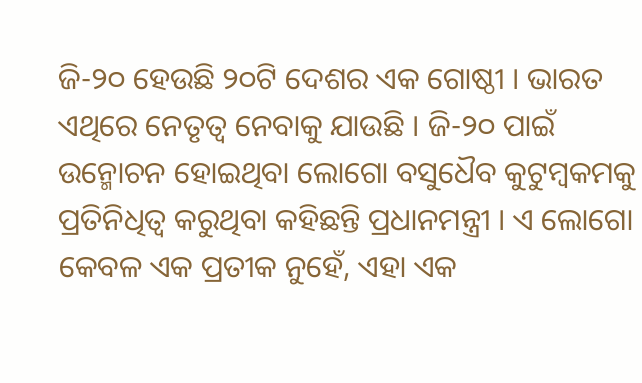ଜି-୨୦ ହେଉଛି ୨୦ଟି ଦେଶର ଏକ ଗୋଷ୍ଠୀ । ଭାରତ ଏଥିରେ ନେତୃତ୍ୱ ନେବାକୁ ଯାଉଛି । ଜି-୨୦ ପାଇଁ ଉନ୍ମୋଚନ ହୋଇଥିବା ଲୋଗୋ ବସୁଧୈବ କୁଟୁମ୍ବକମକୁ ପ୍ରତିନିଧିତ୍ୱ କରୁଥିବା କହିଛନ୍ତି ପ୍ରଧାନମନ୍ତ୍ରୀ । ଏ ଲୋଗୋ କେବଳ ଏକ ପ୍ରତୀକ ନୁହେଁ, ଏହା ଏକ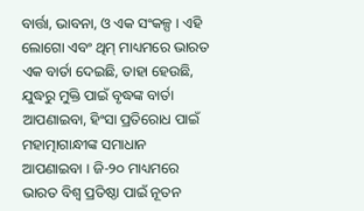ବାର୍ତ୍ତା, ଭାବନା, ଓ ଏକ ସଂକଳ୍ପ । ଏହି ଲୋଗୋ ଏବଂ ଥିମ୍ ମାଧ୍ୟମରେ ଭାରତ ଏକ ବାର୍ତା ଦେଇଛି, ତାହା ହେଉଛି, ଯୁଦ୍ଧରୁ ମୁକ୍ତି ପାଇଁ ବୃଦ୍ଧଙ୍କ ବାର୍ତା ଆପଣାଇବା, ହିଂସା ପ୍ରତିରୋଧ ପାଇଁ ମହାତ୍ମାଗାନ୍ଧୀଙ୍କ ସମାଧାନ ଆପଣାଇବା । ଜି-୨୦ ମାଧ୍ୟମରେ ଭାରତ ବିଶ୍ୱ ପ୍ରତିଷ୍ଠା ପାଇଁ ନୂତନ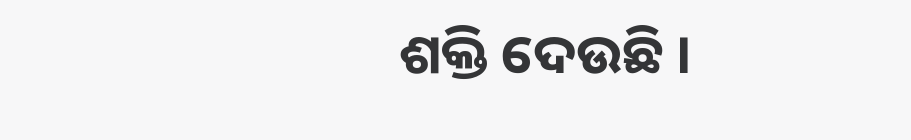ଶକ୍ତି ଦେଉଛି ।